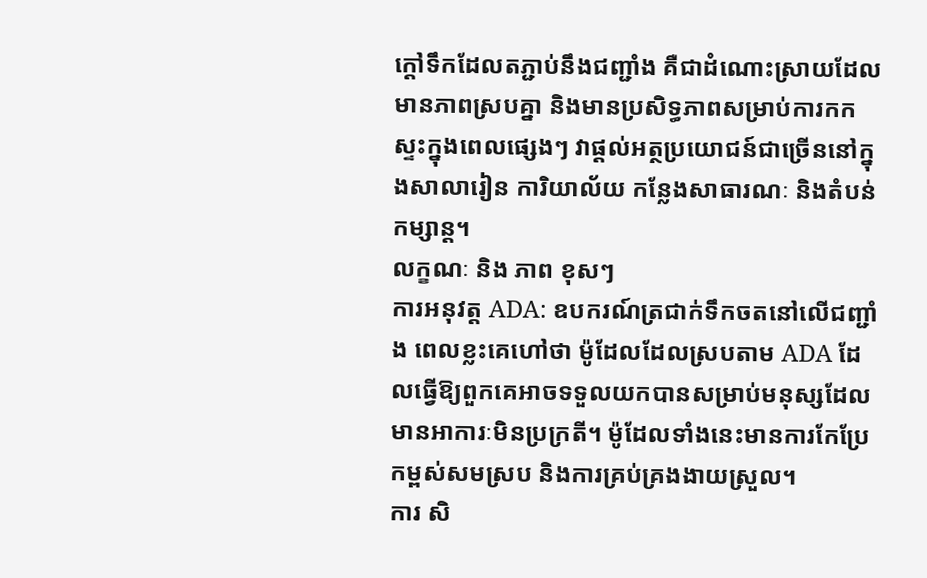ក្តៅទឹកដែលតភ្ជាប់នឹងជញ្ជាំង គឺជាដំណោះស្រាយដែលមានភាពស្របគ្នា និងមានប្រសិទ្ធភាពសម្រាប់ការកកស្ទះក្នុងពេលផ្សេងៗ វាផ្តល់អត្ថប្រយោជន៍ជាច្រើននៅក្នុងសាលារៀន ការិយាល័យ កន្លែងសាធារណៈ និងតំបន់កម្សាន្ត។
លក្ខណៈ និង ភាព ខុសៗ
ការអនុវត្ត ADA: ឧបករណ៍ត្រជាក់ទឹកចតនៅលើជញ្ជាំង ពេលខ្លះគេហៅថា ម៉ូដែលដែលស្របតាម ADA ដែលធ្វើឱ្យពួកគេអាចទទួលយកបានសម្រាប់មនុស្សដែលមានអាការៈមិនប្រក្រតី។ ម៉ូដែលទាំងនេះមានការកែប្រែកម្ពស់សមស្រប និងការគ្រប់គ្រងងាយស្រួល។
ការ សិ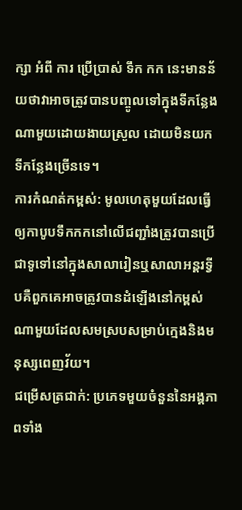ក្សា អំពី ការ ប្រើប្រាស់ ទឹក កក នេះមានន័យថាវាអាចត្រូវបានបញ្ចូលទៅក្នុងទីកន្លែងណាមួយដោយងាយស្រួល ដោយមិនយកទីកន្លែងច្រើនទេ។
ការកំណត់កម្ពស់: មូលហេតុមួយដែលធ្វើឲ្យកាបូបទឹកកកនៅលើជញ្ជាំងត្រូវបានប្រើជាទូទៅនៅក្នុងសាលារៀនឬសាលាអន្តរទ្វីបគឺពួកគេអាចត្រូវបានដំឡើងនៅកម្ពស់ណាមួយដែលសមស្របសម្រាប់ក្មេងនិងមនុស្សពេញវ័យ។
ជម្រើសត្រជាក់: ប្រភេទមួយចំនួននៃអង្គភាពទាំង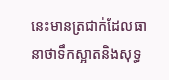នេះមានត្រជាក់ដែលធានាថាទឹកស្អាតនិងសុទ្ធ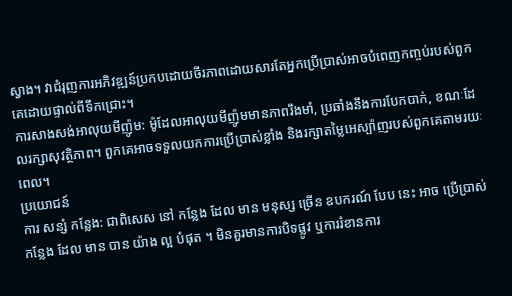ស្វាង។ វាជំរុញការអភិវឌ្ឍន៍ប្រកបដោយចីរភាពដោយសារតែអ្នកប្រើប្រាស់អាចបំពេញកញ្ចប់របស់ពួកគេដោយផ្ទាល់ពីទឹកជ្រោះ។
ការសាងសង់អាលុយមីញ៉ូម: ម៉ូដែលអាលុយមីញ៉ូមមានភាពរឹងមាំ, ប្រឆាំងនឹងការបែកបាក់, ខណៈដែលរក្សាសុវត្ថិភាព។ ពួកគេអាចទទួលយកការប្រើប្រាស់ខ្លាំង និងរក្សាតម្លៃអេស្ប៉ាញរបស់ពួកគេតាមរយៈពេល។
ប្រយោជន៍
ការ សន្សំ កន្លែង: ជាពិសេស នៅ កន្លែង ដែល មាន មនុស្ស ច្រើន ឧបករណ៍ បែប នេះ អាច ប្រើប្រាស់ កន្លែង ដែល មាន បាន យ៉ាង ល្អ បំផុត ។ មិនគួរមានការបិទផ្លូវ ឬការរំខានការ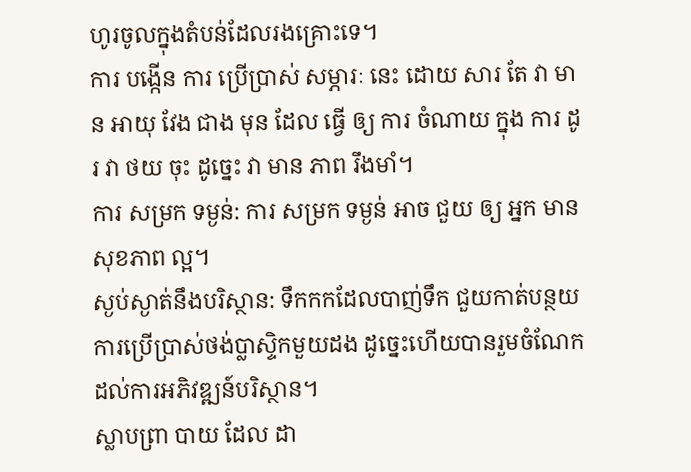ហូរចូលក្នុងតំបន់ដែលរងគ្រោះទេ។
ការ បង្កើន ការ ប្រើប្រាស់ សម្ភារៈ នេះ ដោយ សារ តែ វា មាន អាយុ វែង ជាង មុន ដែល ធ្វើ ឲ្យ ការ ចំណាយ ក្នុង ការ ដូរ វា ថយ ចុះ ដូច្នេះ វា មាន ភាព រឹងមាំ។
ការ សម្រក ទម្ងន់: ការ សម្រក ទម្ងន់ អាច ជួយ ឲ្យ អ្នក មាន សុខភាព ល្អ។
ស្ងប់ស្ងាត់នឹងបរិស្ថាន: ទឹកកកដែលបាញ់ទឹក ជួយកាត់បន្ថយការប្រើប្រាស់ថង់ប្លាស្ទិកមួយដង ដូច្នេះហើយបានរួមចំណែកដល់ការអភិវឌ្ឍន៍បរិស្ថាន។
ស្លាបព្រា បាយ ដែល ដា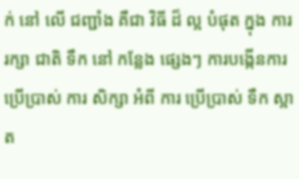ក់ នៅ លើ ជញ្ជាំង គឺជា វិធី ដ៏ ល្អ បំផុត ក្នុង ការ រក្សា ជាតិ ទឹក នៅ កន្លែង ផ្សេងៗ ការបង្កើនការប្រើប្រាស់ ការ សិក្សា អំពី ការ ប្រើប្រាស់ ទឹក ស្អាត